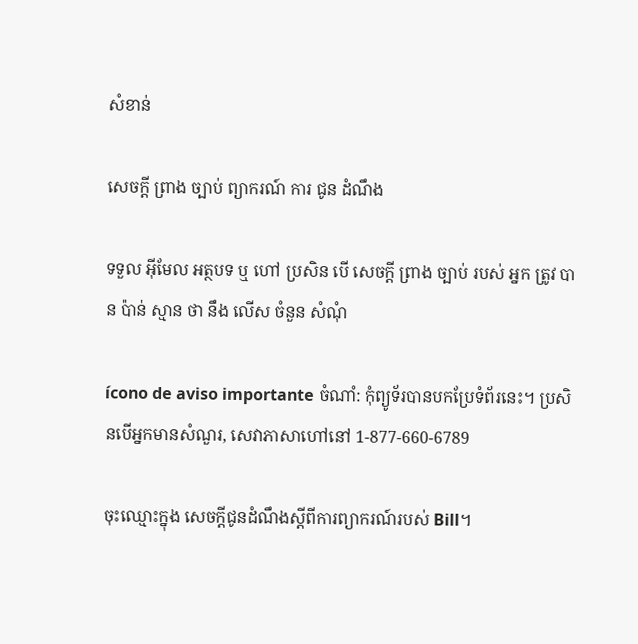សំខាន់

សេចក្តី ព្រាង ច្បាប់ ព្យាករណ៍ ការ ជូន ដំណឹង

ទទួល អ៊ីមែល អត្ថបទ ឬ ហៅ ប្រសិន បើ សេចក្តី ព្រាង ច្បាប់ របស់ អ្នក ត្រូវ បាន ប៉ាន់ ស្មាន ថា នឹង លើស ចំនួន សំណុំ

ícono de aviso importante ចំណាំ: កុំព្យូទ័របានបកប្រែទំព័រនេះ។ ប្រសិនបើអ្នកមានសំណួរ, សេវាភាសាហៅនៅ 1-877-660-6789

ចុះឈ្មោះក្នុង សេចក្តីជូនដំណឹងស្តីពីការព្យាករណ៍របស់ Bill។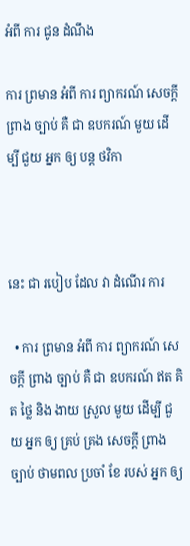អំពី ការ ជូន ដំណឹង

ការ ព្រមាន អំពី ការ ព្យាករណ៍ សេចក្តី ព្រាង ច្បាប់ គឺ ជា ឧបករណ៍ មួយ ដើម្បី ជួយ អ្នក ឲ្យ បន្ត ថវិកា



នេះ ជា របៀប ដែល វា ដំណើរ ការ

  • ការ ព្រមាន អំពី ការ ព្យាករណ៍ សេចក្តី ព្រាង ច្បាប់ គឺ ជា ឧបករណ៍ ឥត គិត ថ្លៃ និង ងាយ ស្រួល មួយ ដើម្បី ជួយ អ្នក ឲ្យ គ្រប់ គ្រង សេចក្តី ព្រាង ច្បាប់ ថាមពល ប្រចាំ ខែ របស់ អ្នក ឲ្យ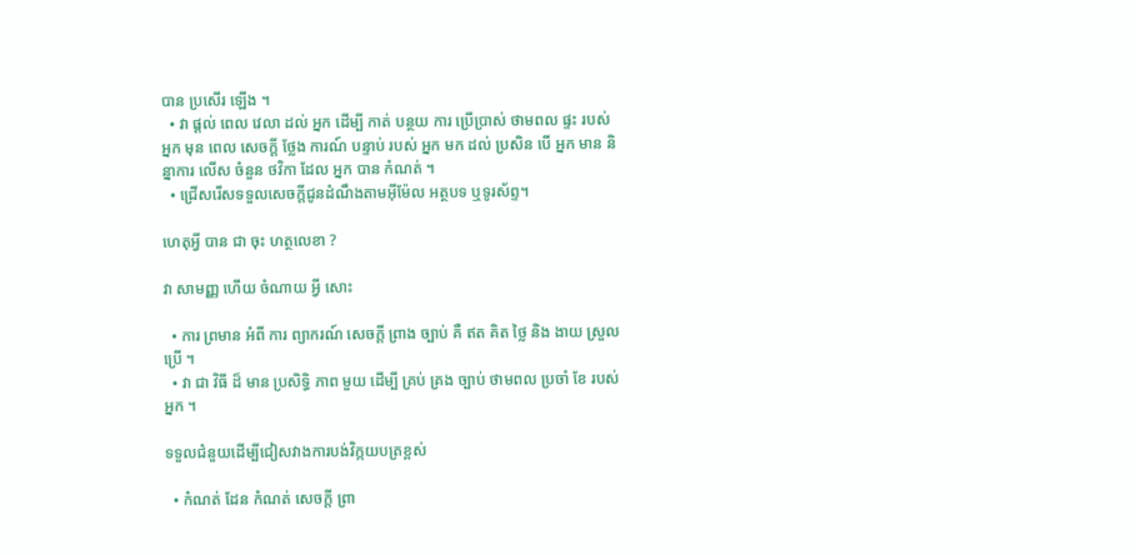បាន ប្រសើរ ឡើង ។
  • វា ផ្តល់ ពេល វេលា ដល់ អ្នក ដើម្បី កាត់ បន្ថយ ការ ប្រើប្រាស់ ថាមពល ផ្ទះ របស់ អ្នក មុន ពេល សេចក្តី ថ្លែង ការណ៍ បន្ទាប់ របស់ អ្នក មក ដល់ ប្រសិន បើ អ្នក មាន និន្នាការ លើស ចំនួន ថវិកា ដែល អ្នក បាន កំណត់ ។
  • ជ្រើសរើសទទួលសេចក្តីជូនដំណឹងតាមអ៊ីម៉ែល អត្ថបទ ឬទូរស័ព្ទ។

ហេតុអ្វី បាន ជា ចុះ ហត្ថលេខា ?

វា សាមញ្ញ ហើយ ចំណាយ អ្វី សោះ

  • ការ ព្រមាន អំពី ការ ព្យាករណ៍ សេចក្តី ព្រាង ច្បាប់ គឺ ឥត គិត ថ្លៃ និង ងាយ ស្រួល ប្រើ ។
  • វា ជា វិធី ដ៏ មាន ប្រសិទ្ធិ ភាព មួយ ដើម្បី គ្រប់ គ្រង ច្បាប់ ថាមពល ប្រចាំ ខែ របស់ អ្នក ។

ទទួលជំនួយដើម្បីជៀសវាងការបង់វិក្កយបត្រខ្ពស់

  • កំណត់ ដែន កំណត់ សេចក្តី ព្រា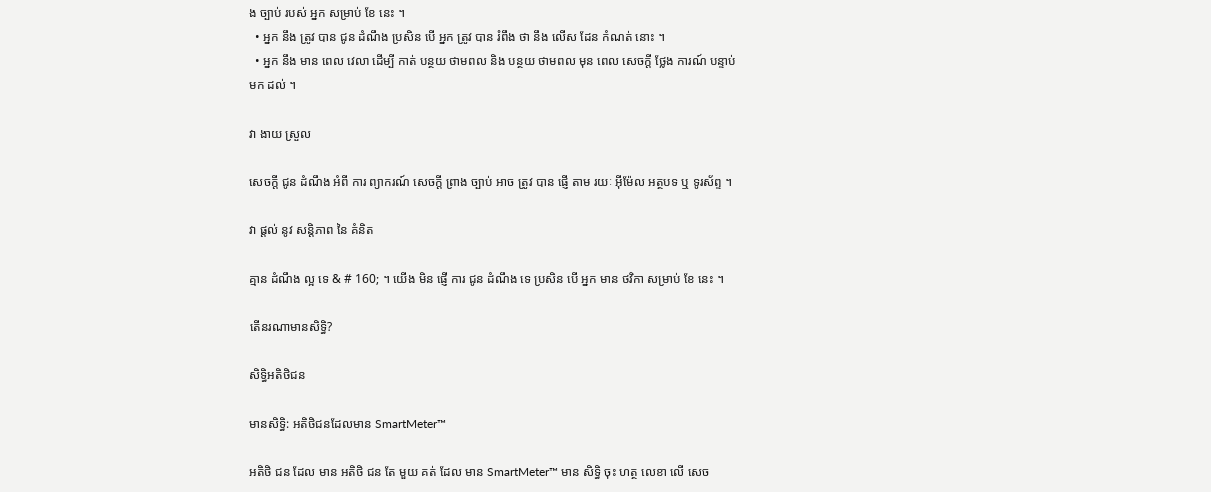ង ច្បាប់ របស់ អ្នក សម្រាប់ ខែ នេះ ។
  • អ្នក នឹង ត្រូវ បាន ជូន ដំណឹង ប្រសិន បើ អ្នក ត្រូវ បាន រំពឹង ថា នឹង លើស ដែន កំណត់ នោះ ។
  • អ្នក នឹង មាន ពេល វេលា ដើម្បី កាត់ បន្ថយ ថាមពល និង បន្ថយ ថាមពល មុន ពេល សេចក្តី ថ្លែង ការណ៍ បន្ទាប់ មក ដល់ ។

វា ងាយ ស្រួល

សេចក្តី ជូន ដំណឹង អំពី ការ ព្យាករណ៍ សេចក្តី ព្រាង ច្បាប់ អាច ត្រូវ បាន ផ្ញើ តាម រយៈ អ៊ីម៉ែល អត្ថបទ ឬ ទូរស័ព្ទ ។

វា ផ្តល់ នូវ សន្តិភាព នៃ គំនិត

គ្មាន ដំណឹង ល្អ ទេ & # 160; ។ យើង មិន ផ្ញើ ការ ជូន ដំណឹង ទេ ប្រសិន បើ អ្នក មាន ថវិកា សម្រាប់ ខែ នេះ ។

តើនរណាមានសិទ្ធិ?

សិទ្ធិអតិថិជន

មានសិទ្ធិ: អតិថិជនដែលមាន SmartMeter™

អតិថិ ជន ដែល មាន អតិថិ ជន តែ មួយ គត់ ដែល មាន SmartMeter™ មាន សិទ្ធិ ចុះ ហត្ថ លេខា លើ សេច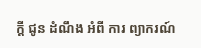ក្តី ជូន ដំណឹង អំពី ការ ព្យាករណ៍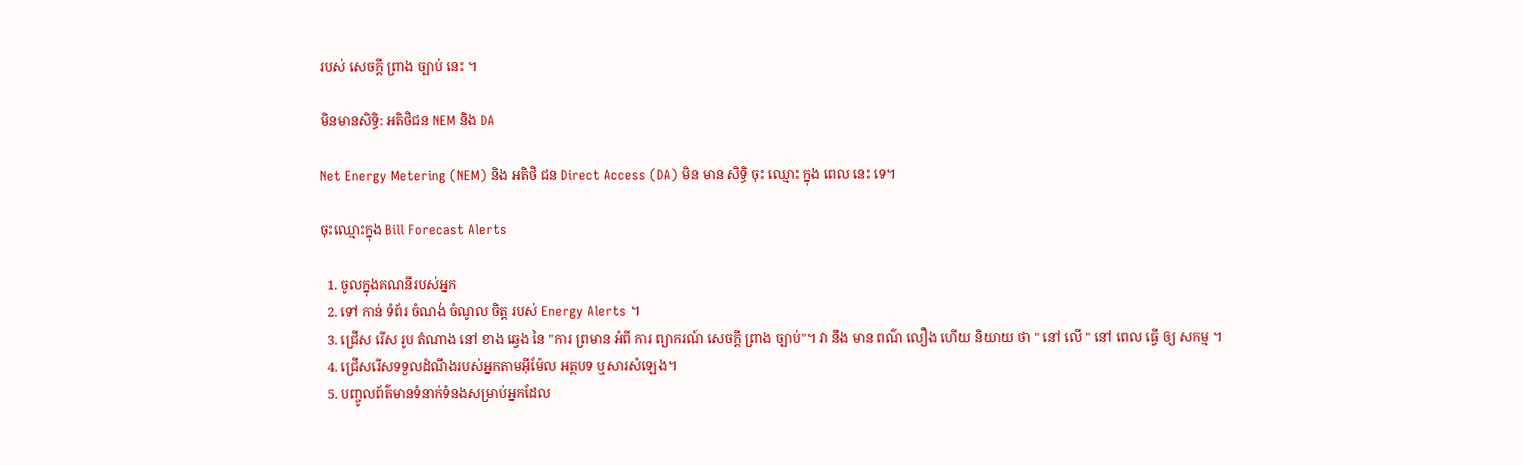របស់ សេចក្តី ព្រាង ច្បាប់ នេះ ។

មិនមានសិទ្ធិ: អតិថិជន NEM និង DA

Net Energy Metering (NEM) និង អតិថិ ជន Direct Access (DA) មិន មាន សិទ្ធិ ចុះ ឈ្មោះ ក្នុង ពេល នេះ ទេ។

ចុះឈ្មោះក្នុង Bill Forecast Alerts

  1. ចូលក្នុងគណនីរបស់អ្នក
  2. ទៅ កាន់ ទំព័រ ចំណង់ ចំណូល ចិត្ត របស់ Energy Alerts ។
  3. ជ្រើស រើស រូប តំណាង នៅ ខាង ឆ្វេង នៃ "ការ ព្រមាន អំពី ការ ព្យាករណ៍ សេចក្តី ព្រាង ច្បាប់"។ វា នឹង មាន ពណ៌ លឿង ហើយ និយាយ ថា " នៅ លើ " នៅ ពេល ធ្វើ ឲ្យ សកម្ម ។
  4. ជ្រើសរើសទទួលដំណឹងរបស់អ្នកតាមអ៊ីម៉ែល អត្ថបទ ឬសារសំឡេង។
  5. បញ្ចូលព័ត៌មានទំនាក់ទំនងសម្រាប់អ្នកដែល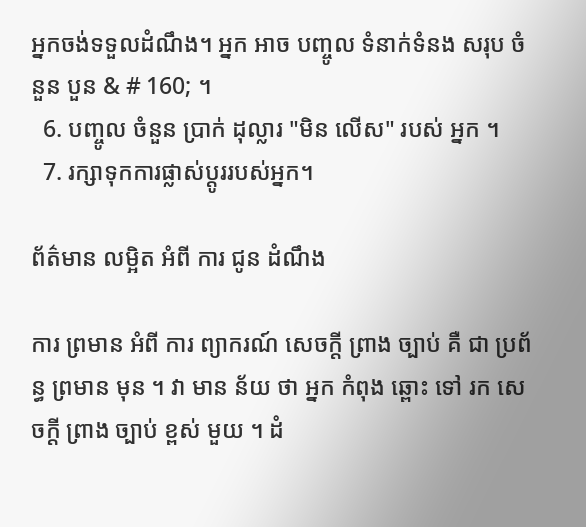អ្នកចង់ទទួលដំណឹង។ អ្នក អាច បញ្ចូល ទំនាក់ទំនង សរុប ចំនួន បួន & # 160; ។
  6. បញ្ចូល ចំនួន ប្រាក់ ដុល្លារ "មិន លើស" របស់ អ្នក ។
  7. រក្សាទុកការផ្លាស់ប្តូររបស់អ្នក។

ព័ត៌មាន លម្អិត អំពី ការ ជូន ដំណឹង

ការ ព្រមាន អំពី ការ ព្យាករណ៍ សេចក្តី ព្រាង ច្បាប់ គឺ ជា ប្រព័ន្ធ ព្រមាន មុន ។ វា មាន ន័យ ថា អ្នក កំពុង ឆ្ពោះ ទៅ រក សេចក្តី ព្រាង ច្បាប់ ខ្ពស់ មួយ ។ ដំ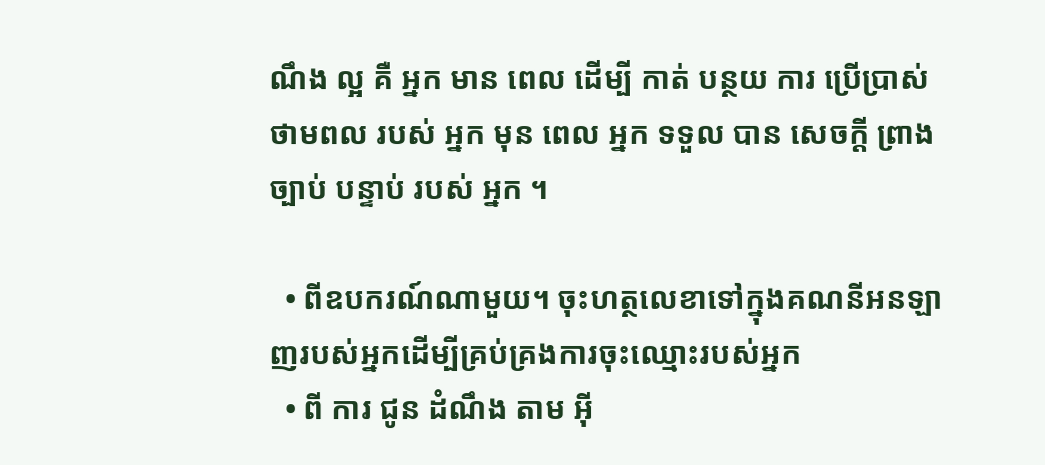ណឹង ល្អ គឺ អ្នក មាន ពេល ដើម្បី កាត់ បន្ថយ ការ ប្រើប្រាស់ ថាមពល របស់ អ្នក មុន ពេល អ្នក ទទួល បាន សេចក្តី ព្រាង ច្បាប់ បន្ទាប់ របស់ អ្នក ។

  • ពីឧបករណ៍ណាមួយ។ ចុះហត្ថលេខាទៅក្នុងគណនីអនឡាញរបស់អ្នកដើម្បីគ្រប់គ្រងការចុះឈ្មោះរបស់អ្នក
  • ពី ការ ជូន ដំណឹង តាម អ៊ី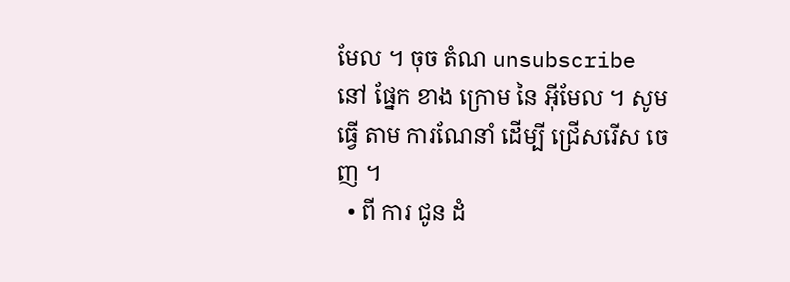មែល ។ ចុច តំណ unsubscribe នៅ ផ្នែក ខាង ក្រោម នៃ អ៊ីមែល ។ សូម ធ្វើ តាម ការណែនាំ ដើម្បី ជ្រើសរើស ចេញ ។
  • ពី ការ ជូន ដំ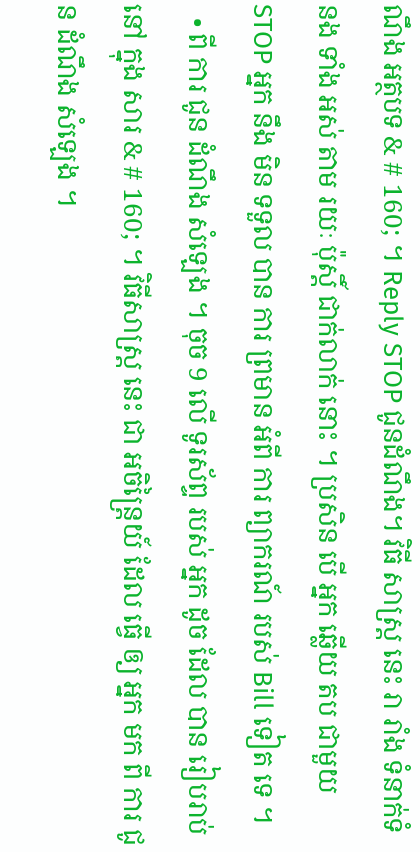ណឹង អត្ថបទ & # 160; ។ Reply STOP ជូនដំណឹង។ វិធី សាស្ត្រ នេះ រា រាំង ទំនាក់ទំនង ទាំង អស់ តាម រយៈ ប៉ុស្តិ៍ ជាក់លាក់ នោះ ។ ប្រសិន បើ អ្នក ឆ្លើយ តប ជាមួយ STOP អ្នក នឹង មិន ទទួល បាន ការ ព្រមាន អំពី ការ ព្យាករណ៍ របស់ Bill ទៀត ទេ ។
  • ពី ការ ជូន ដំណឹង សំឡេង ។ ចុច 9 លើ ទូរស័ព្ទ របស់ អ្នក ដូច ដែល បាន រៀបរាប់ នៅ ក្នុង សារ & # 160; ។ វិធីសាស្ត្រ នេះ ជា អចិន្ត្រៃយ៍ ដែល ធ្វើ ឲ្យ អ្នក មក ពី ការ ជូន ដំណឹង សំឡេង ។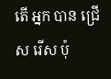តើ អ្នក បាន ជ្រើស រើស ប៉ុ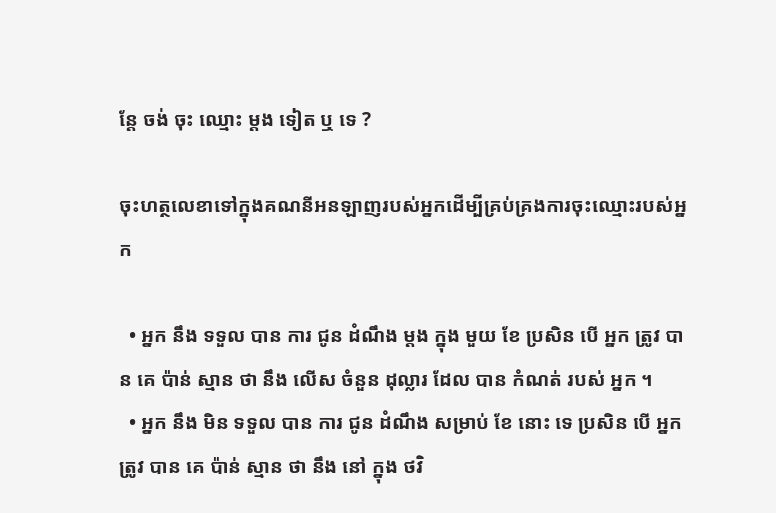ន្តែ ចង់ ចុះ ឈ្មោះ ម្តង ទៀត ឬ ទេ ?

ចុះហត្ថលេខាទៅក្នុងគណនីអនឡាញរបស់អ្នកដើម្បីគ្រប់គ្រងការចុះឈ្មោះរបស់អ្នក

  • អ្នក នឹង ទទួល បាន ការ ជូន ដំណឹង ម្ដង ក្នុង មួយ ខែ ប្រសិន បើ អ្នក ត្រូវ បាន គេ ប៉ាន់ ស្មាន ថា នឹង លើស ចំនួន ដុល្លារ ដែល បាន កំណត់ របស់ អ្នក ។
  • អ្នក នឹង មិន ទទួល បាន ការ ជូន ដំណឹង សម្រាប់ ខែ នោះ ទេ ប្រសិន បើ អ្នក ត្រូវ បាន គេ ប៉ាន់ ស្មាន ថា នឹង នៅ ក្នុង ថវិ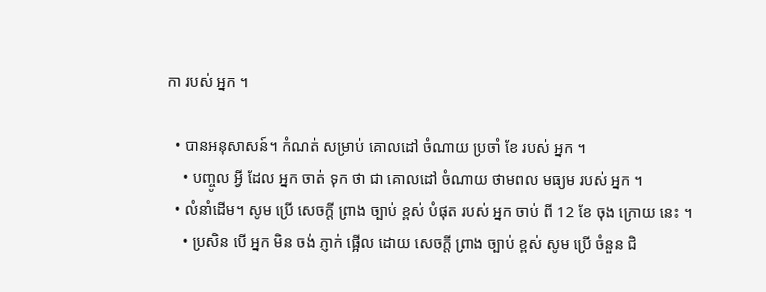កា របស់ អ្នក ។

  • បានអនុសាសន៍។ កំណត់ សម្រាប់ គោលដៅ ចំណាយ ប្រចាំ ខែ របស់ អ្នក ។
    • បញ្ចូល អ្វី ដែល អ្នក ចាត់ ទុក ថា ជា គោលដៅ ចំណាយ ថាមពល មធ្យម របស់ អ្នក ។
  • លំនាំដើម។ សូម ប្រើ សេចក្តី ព្រាង ច្បាប់ ខ្ពស់ បំផុត របស់ អ្នក ចាប់ ពី 12 ខែ ចុង ក្រោយ នេះ ។
    • ប្រសិន បើ អ្នក មិន ចង់ ភ្ញាក់ ផ្អើល ដោយ សេចក្តី ព្រាង ច្បាប់ ខ្ពស់ សូម ប្រើ ចំនួន ជិ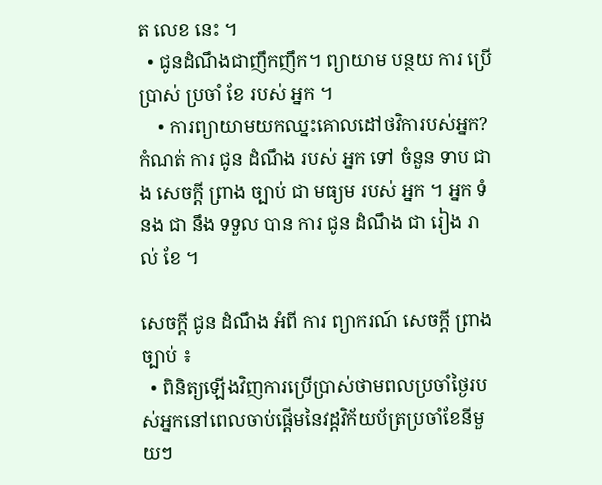ត លេខ នេះ ។
  • ជូនដំណឹងជាញឹកញឹក។ ព្យាយាម បន្ថយ ការ ប្រើប្រាស់ ប្រចាំ ខែ របស់ អ្នក ។
    • ការព្យាយាមយកឈ្នះគោលដៅថវិការបស់អ្នក? កំណត់ ការ ជូន ដំណឹង របស់ អ្នក ទៅ ចំនួន ទាប ជាង សេចក្តី ព្រាង ច្បាប់ ជា មធ្យម របស់ អ្នក ។ អ្នក ទំនង ជា នឹង ទទួល បាន ការ ជូន ដំណឹង ជា រៀង រាល់ ខែ ។

សេចក្តី ជូន ដំណឹង អំពី ការ ព្យាករណ៍ សេចក្តី ព្រាង ច្បាប់ ៖
  • ពិនិត្យឡើងវិញការប្រើប្រាស់ថាមពលប្រចាំថ្ងៃរបស់អ្នកនៅពេលចាប់ផ្តើមនៃវដ្តវិក័យប័ត្រប្រចាំខែនីមួយៗ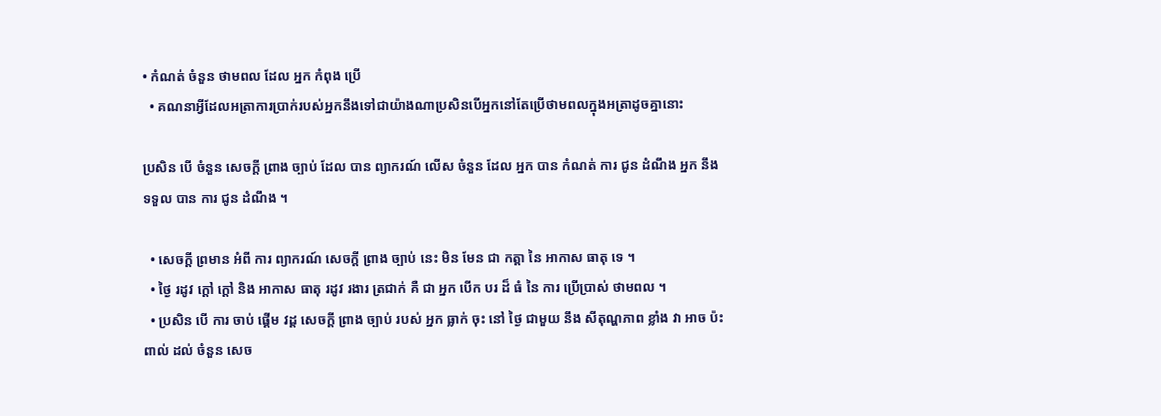• កំណត់ ចំនួន ថាមពល ដែល អ្នក កំពុង ប្រើ
  • គណនាអ្វីដែលអត្រាការប្រាក់របស់អ្នកនឹងទៅជាយ៉ាងណាប្រសិនបើអ្នកនៅតែប្រើថាមពលក្នុងអត្រាដូចគ្នានោះ

ប្រសិន បើ ចំនួន សេចក្តី ព្រាង ច្បាប់ ដែល បាន ព្យាករណ៍ លើស ចំនួន ដែល អ្នក បាន កំណត់ ការ ជូន ដំណឹង អ្នក នឹង ទទួល បាន ការ ជូន ដំណឹង ។

  • សេចក្តី ព្រមាន អំពី ការ ព្យាករណ៍ សេចក្តី ព្រាង ច្បាប់ នេះ មិន មែន ជា កត្តា នៃ អាកាស ធាតុ ទេ ។
  • ថ្ងៃ រដូវ ក្តៅ ក្តៅ និង អាកាស ធាតុ រដូវ រងារ ត្រជាក់ គឺ ជា អ្នក បើក បរ ដ៏ ធំ នៃ ការ ប្រើប្រាស់ ថាមពល ។
  • ប្រសិន បើ ការ ចាប់ ផ្តើម វដ្ត សេចក្តី ព្រាង ច្បាប់ របស់ អ្នក ធ្លាក់ ចុះ នៅ ថ្ងៃ ជាមួយ នឹង សីតុណ្ហភាព ខ្លាំង វា អាច ប៉ះ ពាល់ ដល់ ចំនួន សេច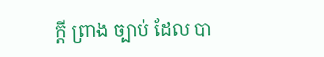ក្តី ព្រាង ច្បាប់ ដែល បា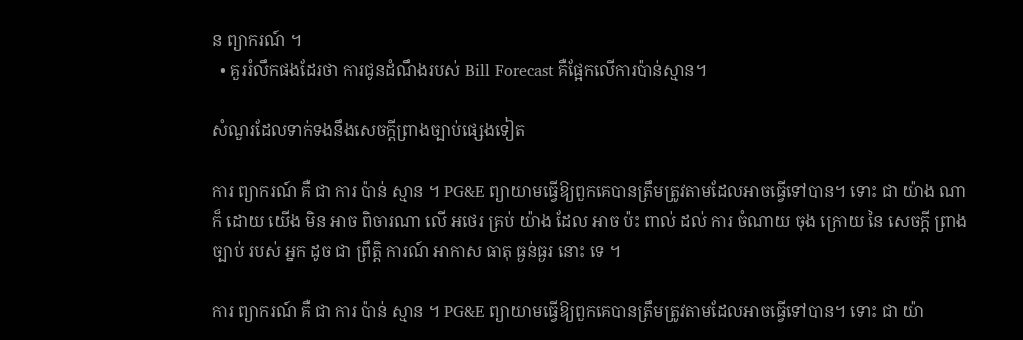ន ព្យាករណ៍ ។
  • គួររំលឹកផងដែរថា ការជូនដំណឹងរបស់ Bill Forecast គឺផ្អែកលើការប៉ាន់ស្មាន។

សំណួរដែលទាក់ទងនឹងសេចក្តីព្រាងច្បាប់ផ្សេងទៀត

ការ ព្យាករណ៍ គឺ ជា ការ ប៉ាន់ ស្មាន ។ PG&E ព្យាយាមធ្វើឱ្យពួកគេបានត្រឹមត្រូវតាមដែលអាចធ្វើទៅបាន។ ទោះ ជា យ៉ាង ណា ក៏ ដោយ យើង មិន អាច ពិចារណា លើ អថេរ គ្រប់ យ៉ាង ដែល អាច ប៉ះ ពាល់ ដល់ ការ ចំណាយ ចុង ក្រោយ នៃ សេចក្តី ព្រាង ច្បាប់ របស់ អ្នក ដូច ជា ព្រឹត្តិ ការណ៍ អាកាស ធាតុ ធ្ងន់ធ្ងរ នោះ ទេ ។

ការ ព្យាករណ៍ គឺ ជា ការ ប៉ាន់ ស្មាន ។ PG&E ព្យាយាមធ្វើឱ្យពួកគេបានត្រឹមត្រូវតាមដែលអាចធ្វើទៅបាន។ ទោះ ជា យ៉ា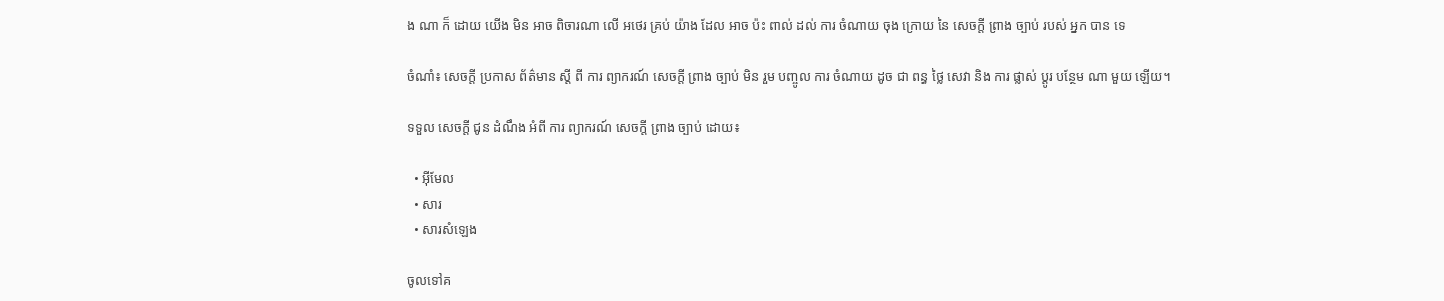ង ណា ក៏ ដោយ យើង មិន អាច ពិចារណា លើ អថេរ គ្រប់ យ៉ាង ដែល អាច ប៉ះ ពាល់ ដល់ ការ ចំណាយ ចុង ក្រោយ នៃ សេចក្តី ព្រាង ច្បាប់ របស់ អ្នក បាន ទេ

ចំណាំ៖ សេចក្តី ប្រកាស ព័ត៌មាន ស្តី ពី ការ ព្យាករណ៍ សេចក្តី ព្រាង ច្បាប់ មិន រួម បញ្ចូល ការ ចំណាយ ដូច ជា ពន្ធ ថ្លៃ សេវា និង ការ ផ្លាស់ ប្តូរ បន្ថែម ណា មួយ ឡើយ។

ទទួល សេចក្តី ជូន ដំណឹង អំពី ការ ព្យាករណ៍ សេចក្តី ព្រាង ច្បាប់ ដោយ៖

  • អ៊ីមែល
  • សារ
  • សារសំឡេង

ចូលទៅគ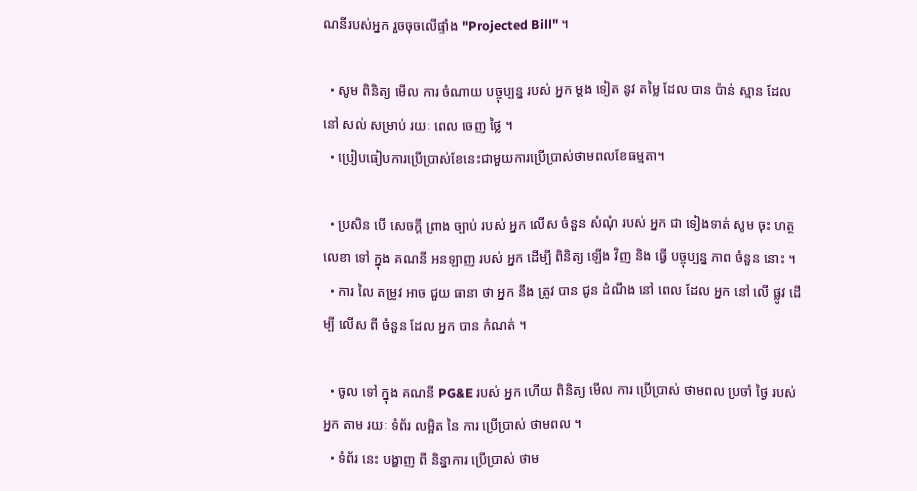ណនីរបស់អ្នក រួចចុចលើផ្ទាំង "Projected Bill" ។

  • សូម ពិនិត្យ មើល ការ ចំណាយ បច្ចុប្បន្ន របស់ អ្នក ម្តង ទៀត នូវ តម្លៃ ដែល បាន ប៉ាន់ ស្មាន ដែល នៅ សល់ សម្រាប់ រយៈ ពេល ចេញ ថ្លៃ ។
  • ប្រៀបធៀបការប្រើប្រាស់ខែនេះជាមួយការប្រើប្រាស់ថាមពលខែធម្មតា។

  • ប្រសិន បើ សេចក្តី ព្រាង ច្បាប់ របស់ អ្នក លើស ចំនួន សំណុំ របស់ អ្នក ជា ទៀងទាត់ សូម ចុះ ហត្ថលេខា ទៅ ក្នុង គណនី អនឡាញ របស់ អ្នក ដើម្បី ពិនិត្យ ឡើង វិញ និង ធ្វើ បច្ចុប្បន្ន ភាព ចំនួន នោះ ។
  • ការ លៃ តម្រូវ អាច ជួយ ធានា ថា អ្នក នឹង ត្រូវ បាន ជូន ដំណឹង នៅ ពេល ដែល អ្នក នៅ លើ ផ្លូវ ដើម្បី លើស ពី ចំនួន ដែល អ្នក បាន កំណត់ ។

  • ចូល ទៅ ក្នុង គណនី PG&E របស់ អ្នក ហើយ ពិនិត្យ មើល ការ ប្រើប្រាស់ ថាមពល ប្រចាំ ថ្ងៃ របស់ អ្នក តាម រយៈ ទំព័រ លម្អិត នៃ ការ ប្រើប្រាស់ ថាមពល ។
  • ទំព័រ នេះ បង្ហាញ ពី និន្នាការ ប្រើប្រាស់ ថាម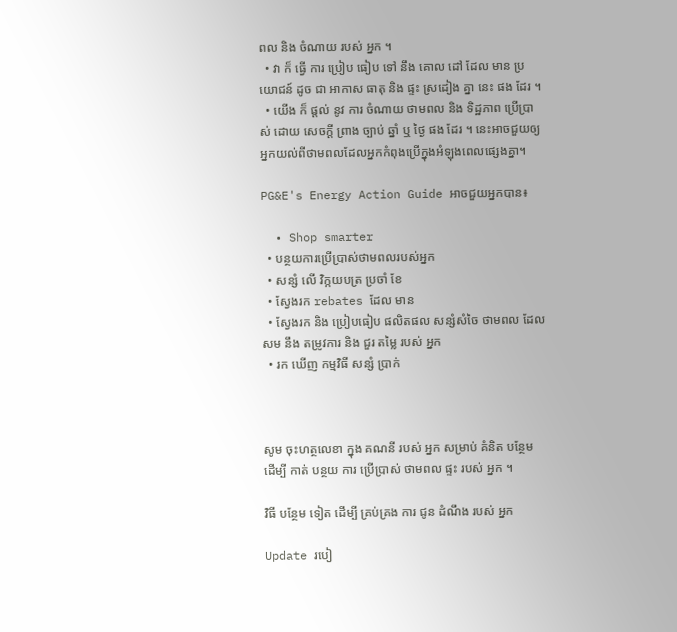ពល និង ចំណាយ របស់ អ្នក ។
  • វា ក៏ ធ្វើ ការ ប្រៀប ធៀប ទៅ នឹង គោល ដៅ ដែល មាន ប្រយោជន៍ ដូច ជា អាកាស ធាតុ និង ផ្ទះ ស្រដៀង គ្នា នេះ ផង ដែរ ។
  • យើង ក៏ ផ្តល់ នូវ ការ ចំណាយ ថាមពល និង ទិដ្ឋភាព ប្រើប្រាស់ ដោយ សេចក្តី ព្រាង ច្បាប់ ឆ្នាំ ឬ ថ្ងៃ ផង ដែរ ។ នេះអាចជួយឲ្យអ្នកយល់ពីថាមពលដែលអ្នកកំពុងប្រើក្នុងអំឡុងពេលផ្សេងគ្នា។

PG&E's Energy Action Guide អាចជួយអ្នកបាន៖

  • Shop smarter
  • បន្ថយការប្រើប្រាស់ថាមពលរបស់អ្នក
  • សន្សំ លើ វិក្កយបត្រ ប្រចាំ ខែ
  • ស្វែងរក rebates ដែល មាន
  • ស្វែងរក និង ប្រៀបធៀប ផលិតផល សន្សំសំចៃ ថាមពល ដែល សម នឹង តម្រូវការ និង ជួរ តម្លៃ របស់ អ្នក
  • រក ឃើញ កម្មវិធី សន្សំ ប្រាក់



សូម ចុះហត្ថលេខា ក្នុង គណនី របស់ អ្នក សម្រាប់ គំនិត បន្ថែម ដើម្បី កាត់ បន្ថយ ការ ប្រើប្រាស់ ថាមពល ផ្ទះ របស់ អ្នក ។

វិធី បន្ថែម ទៀត ដើម្បី គ្រប់គ្រង ការ ជូន ដំណឹង របស់ អ្នក

Update របៀ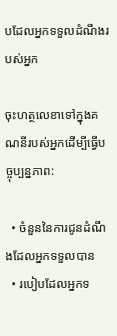បដែលអ្នកទទួលដំណឹងរបស់អ្នក

ចុះហត្ថលេខាទៅក្នុងគណនីរបស់អ្នកដើម្បីធ្វើបច្ចុប្បន្នភាព:

  • ចំនួននៃការជូនដំណឹងដែលអ្នកទទួលបាន
  • របៀបដែលអ្នកទ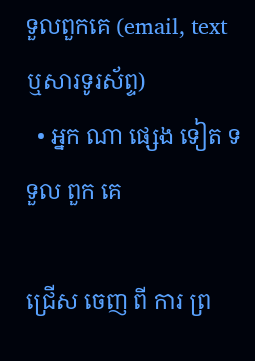ទួលពួកគេ (email, text ឬសារទូរស័ព្ទ)
  • អ្នក ណា ផ្សេង ទៀត ទទួល ពួក គេ

ជ្រើស ចេញ ពី ការ ព្រ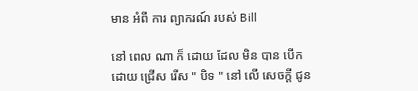មាន អំពី ការ ព្យាករណ៍ របស់ Bill

នៅ ពេល ណា ក៏ ដោយ ដែល មិន បាន បើក ដោយ ជ្រើស រើស " បិទ " នៅ លើ សេចក្តី ជូន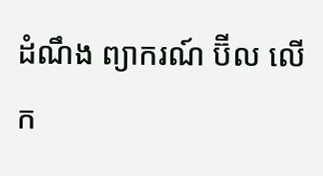ដំណឹង ព្យាករណ៍ ប៊ីល លើក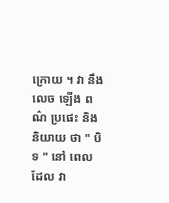ក្រោយ ។ វា នឹង លេច ឡើង ពណ៌ ប្រផេះ និង និយាយ ថា " បិទ " នៅ ពេល ដែល វា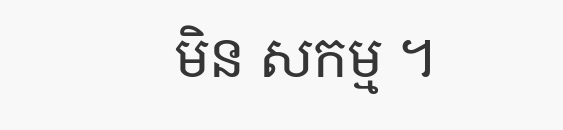មិន សកម្ម ។